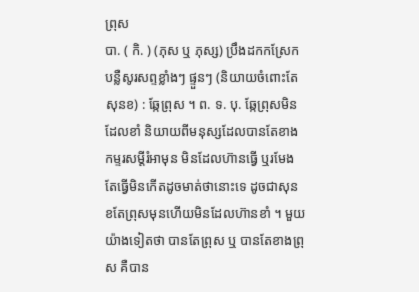ព្រុស
បា. ( កិ. ) (ភុស ឬ ភុស្ស) ប្រឹងដកកស្រែកបន្លឺសូរសព្ទខ្លាំងៗ ផ្ទួនៗ (និយាយចំពោះតែសុនខ) : ឆ្កែព្រុស ។ ព. ទ. បុ. ឆ្កែព្រុសមិនដែលខាំ និយាយពីមនុស្សដែលបានតែខាងកម្ទរសម្ដីរំអាមុន មិនដែលហ៊ានធ្វើ ឬរមែងតែធ្វើមិនកើតដូចមាត់ថានោះទេ ដូចជាសុនខតែព្រុសមុនហើយមិនដែលហ៊ានខាំ ។ មួយយ៉ាងទៀតថា បានតែព្រុស ឬ បានតែខាងព្រុស គឺបាន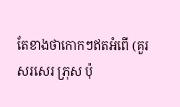តែខាងថាកោកៗឥតអំពើ (គួរសរសេរ ភ្រុស ប៉ុ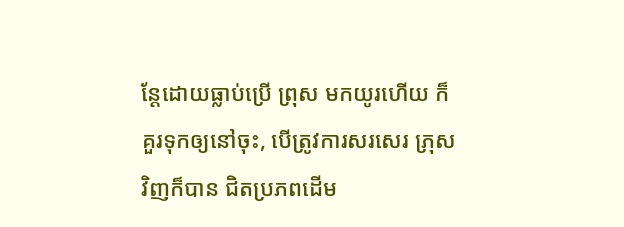ន្តែដោយធ្លាប់ប្រើ ព្រុស មកយូរហើយ ក៏គួរទុកឲ្យនៅចុះ, បើត្រូវការសរសេរ ភ្រុស វិញក៏បាន ជិតប្រភពដើម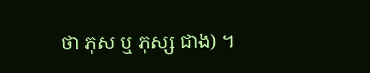ថា ភុស ឬ ភុស្ស ជាង) ។